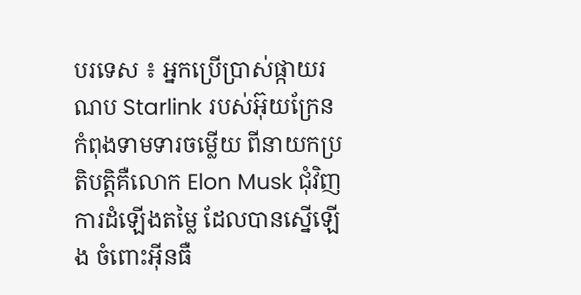បរទេស ៖ អ្នកប្រើប្រាស់ផ្កាយរណប Starlink របស់អ៊ុយក្រែន កំពុងទាមទារចម្លើយ ពីនាយកប្រតិបត្តិគឺលោក Elon Musk ជុំវិញការដំឡើងតម្លៃ ដែលបានស្នើឡើង ចំពោះអ៊ីនធឺ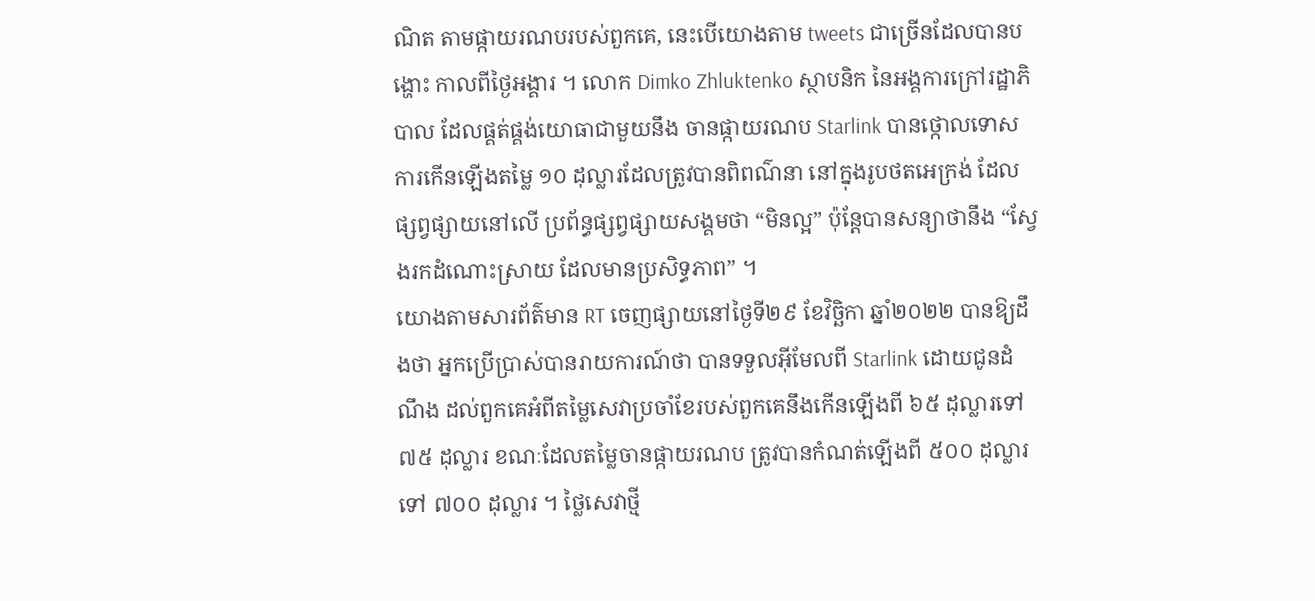ណិត តាមផ្កាយរណបរបស់ពួកគេ, នេះបើយោងតាម tweets ជាច្រើនដែលបានបង្ហោះ កាលពីថ្ងៃអង្គារ ។ លោក Dimko Zhluktenko ស្ថាបនិក នៃអង្គការក្រៅរដ្ឋាភិបាល ដែលផ្គត់ផ្គង់យោធាជាមួយនឹង ចានផ្កាយរណប Starlink បានថ្កោលទោសការកើនឡើងតម្លៃ ១០ ដុល្លារដែលត្រូវបានពិពណ៌នា នៅក្នុងរូបថតអេក្រង់ ដែលផ្សព្វផ្សាយនៅលើ ប្រព័ន្ធផ្សព្វផ្សាយសង្គមថា “មិនល្អ” ប៉ុន្តែបានសន្យាថានឹង “ស្វែងរកដំណោះស្រាយ ដែលមានប្រសិទ្ធភាព” ។
យោងតាមសារព័ត៌មាន RT ចេញផ្សាយនៅថ្ងៃទី២៩ ខែវិច្ឆិកា ឆ្នាំ២០២២ បានឱ្យដឹងថា អ្នកប្រើប្រាស់បានរាយការណ៍ថា បានទទួលអ៊ីមែលពី Starlink ដោយជូនដំណឹង ដល់ពួកគេអំពីតម្លៃសេវាប្រចាំខែរបស់ពួកគេនឹងកើនឡើងពី ៦៥ ដុល្លារទៅ ៧៥ ដុល្លារ ខណៈដែលតម្លៃចានផ្កាយរណប ត្រូវបានកំណត់ឡើងពី ៥០០ ដុល្លារទៅ ៧០០ ដុល្លារ ។ ថ្លៃសេវាថ្មី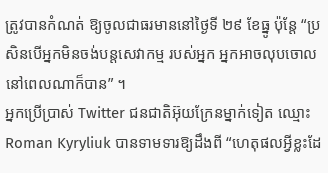ត្រូវបានកំណត់ ឱ្យចូលជាធរមាននៅថ្ងៃទី ២៩ ខែធ្នូ ប៉ុន្តែ “ប្រសិនបើអ្នកមិនចង់បន្តសេវាកម្ម របស់អ្នក អ្នកអាចលុបចោល នៅពេលណាក៏បាន” ។
អ្នកប្រើប្រាស់ Twitter ជនជាតិអ៊ុយក្រែនម្នាក់ទៀត ឈ្មោះ Roman Kyryliuk បានទាមទារឱ្យដឹងពី “ហេតុផលអ្វីខ្លះដែ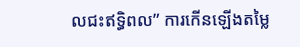លជះឥទ្ធិពល” ការកើនឡើងតម្លៃ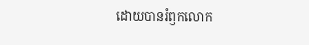ដោយបានរំឭកលោក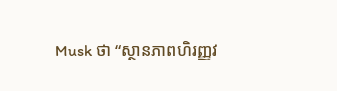Musk ថា “ស្ថានភាពហិរញ្ញវ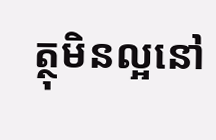ត្ថុមិនល្អនៅ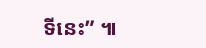ទីនេះ” ៕